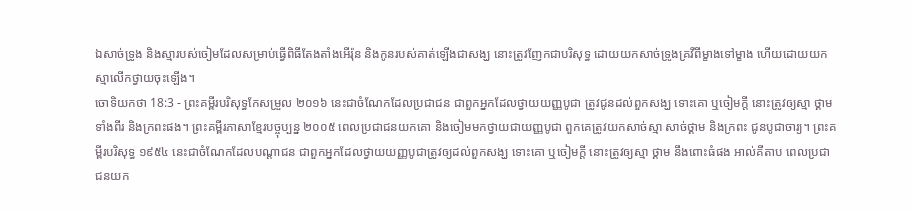ឯសាច់ទ្រូង និងស្មារបស់ចៀមដែលសម្រាប់ធ្វើពិធីតែងតាំងអើរ៉ុន និងកូនរបស់គាត់ឡើងជាសង្ឃ នោះត្រូវញែកជាបរិសុទ្ធ ដោយយកសាច់ទ្រូងគ្រវីពីម្ខាងទៅម្ខាង ហើយដោយយកស្មាលើកថ្វាយចុះឡើង។
ចោទិយកថា 18:3 - ព្រះគម្ពីរបរិសុទ្ធកែសម្រួល ២០១៦ នេះជាចំណែកដែលប្រជាជន ជាពួកអ្នកដែលថ្វាយយញ្ញបូជា ត្រូវជូនដល់ពួកសង្ឃ ទោះគោ ឬចៀមក្តី នោះត្រូវឲ្យស្មា ថ្គាមទាំងពីរ និងក្រពះផង។ ព្រះគម្ពីរភាសាខ្មែរបច្ចុប្បន្ន ២០០៥ ពេលប្រជាជនយកគោ និងចៀមមកថ្វាយជាយញ្ញបូជា ពួកគេត្រូវយកសាច់ស្មា សាច់ថ្គាម និងក្រពះ ជូនបូជាចារ្យ។ ព្រះគម្ពីរបរិសុទ្ធ ១៩៥៤ នេះជាចំណែកដែលបណ្តាជន ជាពួកអ្នកដែលថ្វាយយញ្ញបូជាត្រូវឲ្យដល់ពួកសង្ឃ ទោះគោ ឬចៀមក្តី នោះត្រូវឲ្យស្មា ថ្គាម នឹងពោះធំផង អាល់គីតាប ពេលប្រជាជនយក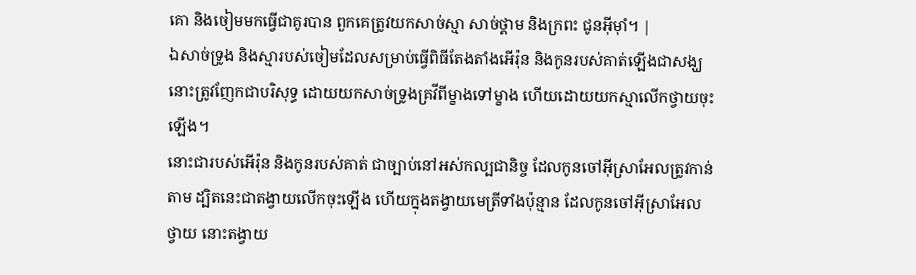គោ និងចៀមមកធ្វើជាគូរបាន ពួកគេត្រូវយកសាច់ស្មា សាច់ថ្គាម និងក្រពះ ជូនអ៊ីមុាំ។ |
ឯសាច់ទ្រូង និងស្មារបស់ចៀមដែលសម្រាប់ធ្វើពិធីតែងតាំងអើរ៉ុន និងកូនរបស់គាត់ឡើងជាសង្ឃ នោះត្រូវញែកជាបរិសុទ្ធ ដោយយកសាច់ទ្រូងគ្រវីពីម្ខាងទៅម្ខាង ហើយដោយយកស្មាលើកថ្វាយចុះឡើង។
នោះជារបស់អើរ៉ុន និងកូនរបស់គាត់ ជាច្បាប់នៅអស់កល្បជានិច្ច ដែលកូនចៅអ៊ីស្រាអែលត្រូវកាន់តាម ដ្បិតនេះជាតង្វាយលើកចុះឡើង ហើយក្នុងតង្វាយមេត្រីទាំងប៉ុន្មាន ដែលកូនចៅអ៊ីស្រាអែលថ្វាយ នោះតង្វាយ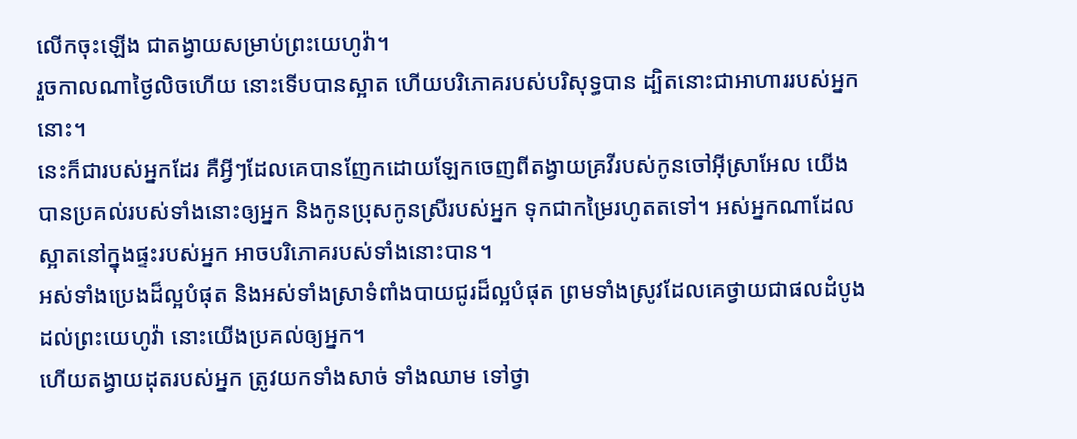លើកចុះឡើង ជាតង្វាយសម្រាប់ព្រះយេហូវ៉ា។
រួចកាលណាថ្ងៃលិចហើយ នោះទើបបានស្អាត ហើយបរិភោគរបស់បរិសុទ្ធបាន ដ្បិតនោះជាអាហាររបស់អ្នកនោះ។
នេះក៏ជារបស់អ្នកដែរ គឺអ្វីៗដែលគេបានញែកដោយឡែកចេញពីតង្វាយគ្រវីរបស់កូនចៅអ៊ីស្រាអែល យើងបានប្រគល់របស់ទាំងនោះឲ្យអ្នក និងកូនប្រុសកូនស្រីរបស់អ្នក ទុកជាកម្រៃរហូតតទៅ។ អស់អ្នកណាដែលស្អាតនៅក្នុងផ្ទះរបស់អ្នក អាចបរិភោគរបស់ទាំងនោះបាន។
អស់ទាំងប្រេងដ៏ល្អបំផុត និងអស់ទាំងស្រាទំពាំងបាយជូរដ៏ល្អបំផុត ព្រមទាំងស្រូវដែលគេថ្វាយជាផលដំបូងដល់ព្រះយេហូវ៉ា នោះយើងប្រគល់ឲ្យអ្នក។
ហើយតង្វាយដុតរបស់អ្នក ត្រូវយកទាំងសាច់ ទាំងឈាម ទៅថ្វា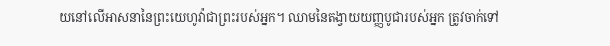យនៅលើអាសនានៃព្រះយេហូវ៉ាជាព្រះរបស់អ្នក។ ឈាមនៃតង្វាយយញ្ញបូជារបស់អ្នក ត្រូវចាក់ទៅ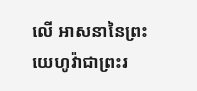លើ អាសនានៃព្រះយេហូវ៉ាជាព្រះរ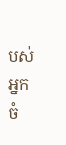បស់អ្នក ចំ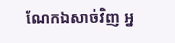ណែកឯសាច់វិញ អ្ន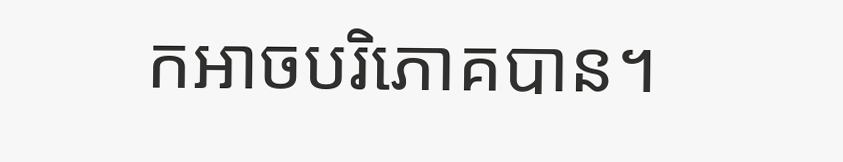កអាចបរិភោគបាន។